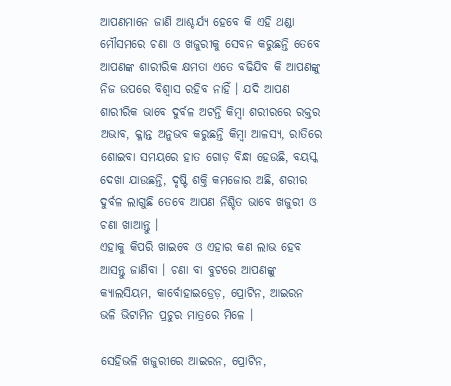ଆପଣମାନେ ଜାଣି ଆଶ୍ଚର୍ଯ୍ୟ ହେବେ କି ଏହି ଥଣ୍ଡା ମୌସମରେ ଚଣା ଓ ଖଜୁରୀକୁ ସେବନ କରୁଛନ୍ତି ତେବେ ଆପଣଙ୍କ ଶାରୀରିକ କ୍ଷମତା ଏତେ ବଢିଯିବ କି ଆପଣଙ୍କୁ ନିଜ ଉପରେ ବିଶ୍ଵାସ ରହିବ ନାହିଁ । ଯଦି ଆପଣ ଶାରୀରିକ ଭାବେ ଦୁର୍ବଳ ଅଟନ୍ତି କିମ୍ବା ଶରୀରରେ ରକ୍ତର ଅଭାବ, କ୍ଳାନ୍ତ ଅନୁଭବ କରୁଛନ୍ତି କିମ୍ବା ଆଳସ୍ୟ, ରାତିରେ ଶୋଇବା ସମୟରେ ହାତ ଗୋଡ଼ ବିନ୍ଧା ହେଉଛି, ବୟସ୍କ ଦେଖା ଯାଉଛନ୍ତି, ଦୃଷ୍ଟି ଶକ୍ତି କମଜୋର ଅଛି, ଶରୀର ଦୁର୍ବଳ ଲାଗୁଛି ତେବେ ଆପଣ ନିଶ୍ଚିତ ଭାବେ ଖଜୁରୀ ଓ ଚଣା ଖାଆନ୍ତୁ ।
ଏହାକୁ କିପରି ଖାଇବେ ଓ ଏହାର କଣ ଲାଭ ହେବ ଆସନ୍ତୁ ଜାଣିବା । ଚଣା ବା ବୁଟରେ ଆପଣଙ୍କୁ କ୍ୟାଲସିୟମ, କାର୍ବୋହାଇଡ୍ରେଡ଼, ପ୍ରୋଟିନ, ଆଇରନ ଭଳି ଭିଟାମିନ ପ୍ରଚୁର ମାତ୍ରରେ ମିଳେ ।

ସେହିଭଳି ଖଜୁରୀରେ ଆଇରନ, ପ୍ରୋଟିନ,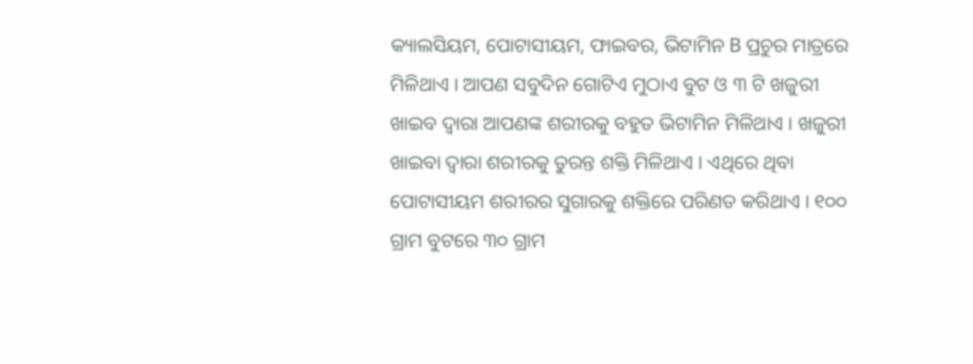କ୍ୟାଲସିୟମ, ପୋଟାସୀୟମ, ଫାଇବର, ଭିଟାମିନ B ପ୍ରଚୁର ମାତ୍ରରେ ମିଳିଥାଏ । ଆପଣ ସବୁଦିନ ଗୋଟିଏ ମୁଠାଏ ବୁଟ ଓ ୩ ଟି ଖଜୁରୀ ଖାଇବ ଦ୍ୱାରା ଆପଣଙ୍କ ଶରୀରକୁ ବହୁତ ଭିଟାମିନ ମିଳିଥାଏ । ଖଜୁରୀ ଖାଇବା ଦ୍ୱାରା ଶରୀରକୁ ତୁରନ୍ତ ଶକ୍ତି ମିଳିଥାଏ । ଏଥିରେ ଥିବା ପୋଟାସୀୟମ ଶରୀରର ସୁଗାରକୁ ଶକ୍ତିରେ ପରିଣତ କରିଥାଏ । ୧୦୦ ଗ୍ରାମ ବୁଟରେ ୩୦ ଗ୍ରାମ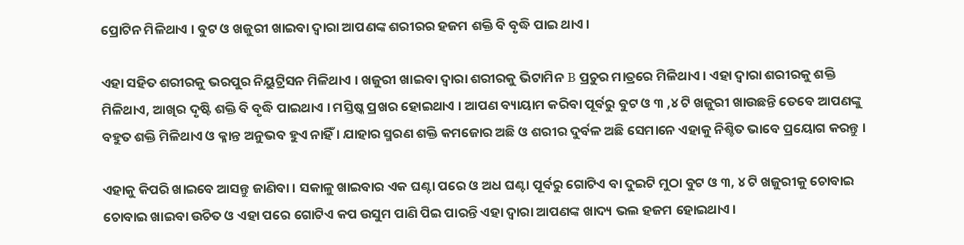ପ୍ରୋଟିନ ମିଳିଥାଏ । ବୁଟ ଓ ଖଜୁରୀ ଖାଇବା ଦ୍ୱାରା ଆପଣଙ୍କ ଶରୀରର ହଜମ ଶକ୍ତି ବି ବୃଦ୍ଧି ପାଇ ଥାଏ ।

ଏହା ସହିତ ଶରୀରକୁ ଭରପୁର ନିୟୁଟ୍ରିସନ ମିଳିଥାଏ । ଖଜୁରୀ ଖାଇବା ଦ୍ୱାରା ଶରୀରକୁ ଭିଟାମିନ B ପ୍ରଚୁର ମାତ୍ରରେ ମିଳିଥାଏ । ଏହା ଦ୍ୱାରା ଶରୀରକୁ ଶକ୍ତି ମିଳିଥାଏ, ଆଖିର ଦୃଷ୍ଟି ଶକ୍ତି ବି ବୃଦ୍ଧି ପାଇଥାଏ । ମସ୍ତିଷ୍କ ପ୍ରଖର ହୋଇଥାଏ । ଆପଣ ବ୍ୟାୟାମ କରିବା ପୂର୍ବରୁ ବୁଟ ଓ ୩ ,୪ ଟି ଖଜୁରୀ ଖାଉଛନ୍ତି ତେବେ ଆପଣଙ୍କୁ ବହୁତ ଶକ୍ତି ମିଳିଥାଏ ଓ କ୍ଳାନ୍ତ ଅନୁଭବ ହୁଏ ନାହିଁ । ଯାହାର ସ୍ମରଣ ଶକ୍ତି କମଜୋର ଅଛି ଓ ଶରୀର ଦୁର୍ବଳ ଅଛି ସେମାନେ ଏହାକୁ ନିଶ୍ଚିତ ଭାବେ ପ୍ରୟୋଗ କରନ୍ତୁ ।

ଏହାକୁ କିପରି ଖାଇବେ ଆସନ୍ତୁ ଜାଣିବା । ସକାଳୁ ଖାଇବାର ଏକ ଘଣ୍ଟା ପରେ ଓ ଅଧ ଘଣ୍ଟା ପୂର୍ବରୁ ଗୋଟିଏ ବା ଦୁଇଟି ମୁଠା ବୁଟ ଓ ୩, ୪ ଟି ଖଜୁରୀକୁ ଚୋବାଇ ଚୋବାଇ ଖାଇବା ଉଚିତ ଓ ଏହା ପରେ ଗୋଟିଏ କପ ଉସୁମ ପାଣି ପିଇ ପାରନ୍ତି ଏହା ଦ୍ଵାରା ଆପଣଙ୍କ ଖାଦ୍ୟ ଭଲ ହଜମ ହୋଇଥାଏ ।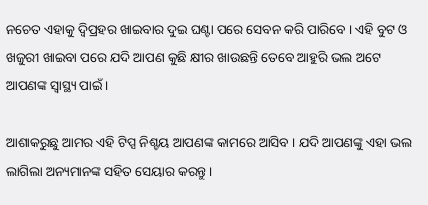ନଚେତ ଏହାକୁ ଦ୍ୱିପ୍ରହର ଖାଇବାର ଦୁଇ ଘଣ୍ଟା ପରେ ସେବନ କରି ପାରିବେ । ଏହି ବୁଟ ଓ ଖଜୁରୀ ଖାଇବା ପରେ ଯଦି ଆପଣ କୁଛି କ୍ଷୀର ଖାଉଛନ୍ତି ତେବେ ଆହୁରି ଭଲ ଅଟେ ଆପଣଙ୍କ ସ୍ୱାସ୍ଥ୍ୟ ପାଇଁ ।

ଆଶାକରୁଛୁ ଆମର ଏହି ଟିପ୍ସ ନିଶ୍ଚୟ ଆପଣଙ୍କ କାମରେ ଆସିବ । ଯଦି ଆପଣଙ୍କୁ ଏହା ଭଲ ଲାଗିଲା ଅନ୍ୟମାନଙ୍କ ସହିତ ସେୟାର କରନ୍ତୁ ।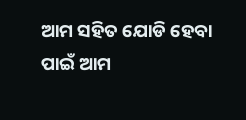ଆମ ସହିତ ଯୋଡି ହେବା ପାଇଁ ଆମ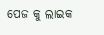ପେଜ କୁ ଲାଇକ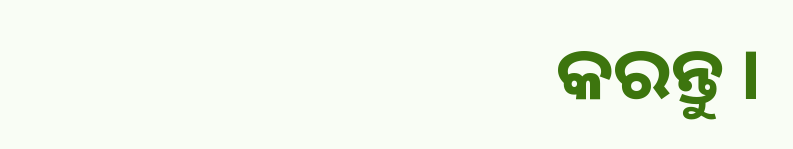କରନ୍ତୁ ।